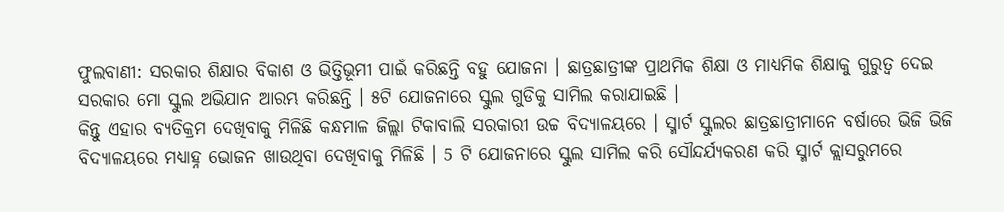ଫୁଲବାଣୀ: ସରକାର ଶିକ୍ଷାର ବିକାଶ ଓ ଭିତ୍ତିଭୂମୀ ପାଇଁ କରିଛନ୍ତି ବହୁ ଯୋଜନା । ଛାତ୍ରଛାତ୍ରୀଙ୍କ ପ୍ରାଥମିକ ଶିକ୍ଷା ଓ ମାଧ୍ୟମିକ ଶିକ୍ଷାକୁ ଗୁରୁତ୍ଵ ଦେଇ ସରକାର ମୋ ସ୍କୁଲ ଅଭିଯାନ ଆରମ୍ଭ କରିଛନ୍ତି । ୫ଟି ଯୋଜନାରେ ସ୍କୁଲ ଗୁଡିକୁ ସାମିଲ କରାଯାଇଛି ।
କିନ୍ତୁ ଏହାର ବ୍ୟତିକ୍ରମ ଦେଖିବାକୁ ମିଳିଛି କନ୍ଧମାଳ ଜିଲ୍ଲା ଟିକାବାଲି ସରକାରୀ ଉଚ୍ଚ ବିଦ୍ୟାଳୟରେ । ସ୍ମାର୍ଟ ସ୍କୁଲର ଛାତ୍ରଛାତ୍ରୀମାନେ ବର୍ଷାରେ ଭିଜି ଭିଜି ବିଦ୍ୟାଳୟରେ ମଧ୍ୟାହ୍ନ ଭୋଜନ ଖାଉଥିବା ଦେଖିବାକୁ ମିଳିଛି । 5 ଟି ଯୋଜନାରେ ସ୍କୁଲ ସାମିଲ କରି ସୌନ୍ଦର୍ଯ୍ୟକରଣ କରି ସ୍ମାର୍ଟ କ୍ଲାସରୁମରେ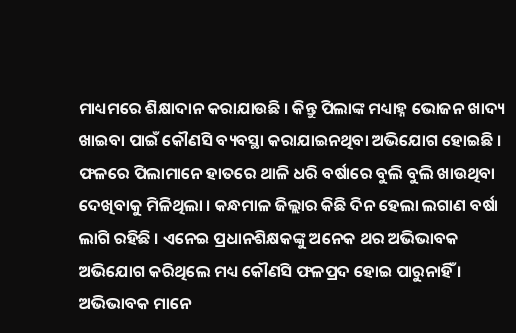ମାଧ୍ୟମରେ ଶିକ୍ଷାଦାନ କରାଯାଉଛି । କିନ୍ତୁ ପିଲାଙ୍କ ମଧ୍ୟାହ୍ନ ଭୋଜନ ଖାଦ୍ୟ ଖାଇବା ପାଇଁ କୌଣସି ବ୍ୟବସ୍ଥା କରାଯାଇନଥିବା ଅଭିଯୋଗ ହୋଇଛି ।
ଫଳରେ ପିଲାମାନେ ହାତରେ ଥାଳି ଧରି ବର୍ଷାରେ ବୁଲି ବୁଲି ଖାଉଥିବା ଦେଖିବାକୁ ମିଳିଥିଲା । କନ୍ଧମାଳ ଜିଲ୍ଲାର କିଛି ଦିନ ହେଲା ଲଗାଣ ବର୍ଷା ଲାଗି ରହିଛି । ଏନେଇ ପ୍ରଧାନଶିକ୍ଷକଙ୍କୁ ଅନେକ ଥର ଅଭିଭାବକ ଅଭିଯୋଗ କରିଥିଲେ ମଧ୍ୟ କୌଣସି ଫଳପ୍ରଦ ହୋଇ ପାରୁନାହିଁ । ଅଭିଭାବକ ମାନେ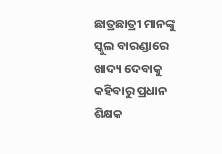ଛାତ୍ରଛାତ୍ରୀ ମାନଙ୍କୁ ସ୍କୁଲ ବାରଣ୍ଡାରେ ଖାଦ୍ୟ ଦେବାକୁ କହିବାରୁ ପ୍ରଧାନ ଶିକ୍ଷକ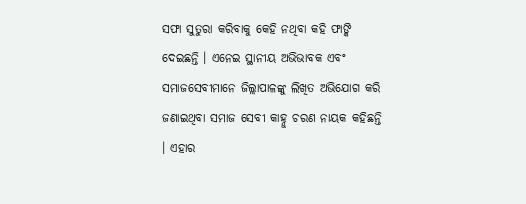ସଫା ସୁତୁରା କରିବାକୁ କେହି ନଥିବା କହି ଫାଙ୍କି ଦେଇଛନ୍ତି । ଏନେଇ ସ୍ଥାନୀୟ ଅଭିଭାବକ ଏବଂ ସମାଜସେବୀମାନେ ଜିଲ୍ଲାପାଳଙ୍କୁ ଲିଖିତ ଅଭିଯୋଗ କରି ଜଣାଇଥିବା ସମାଜ ସେବୀ କାହ୍ନୁ ଚରଣ ନାୟକ କହିଛନ୍ତି । ଏହାର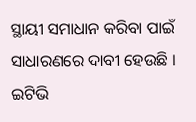ସ୍ଥାୟୀ ସମାଧାନ କରିବା ପାଇଁ ସାଧାରଣରେ ଦାବୀ ହେଉଛି ।
ଇଟିଭି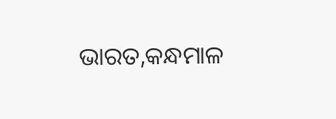ଭାରତ,କନ୍ଧମାଳ